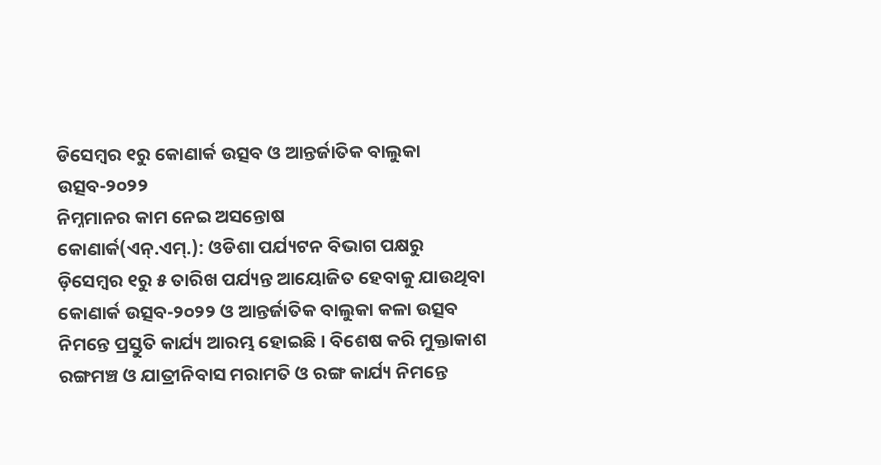ଡିସେମ୍ବର ୧ରୁ କୋଣାର୍କ ଉତ୍ସବ ଓ ଆନ୍ତର୍ଜାତିକ ବାଲୁକା ଉତ୍ସବ-୨୦୨୨
ନିମ୍ନମାନର କାମ ନେଇ ଅସନ୍ତୋଷ
କୋଣାର୍କ(ଏନ୍.ଏମ୍.): ଓଡିଶା ପର୍ଯ୍ୟଟନ ବିଭାଗ ପକ୍ଷରୁ ଡ଼ିସେମ୍ବର ୧ରୁ ୫ ତାରିଖ ପର୍ଯ୍ୟନ୍ତ ଆୟୋଜିତ ହେବାକୁ ଯାଉଥିବା କୋଣାର୍କ ଉତ୍ସବ-୨୦୨୨ ଓ ଆନ୍ତର୍ଜାତିକ ବାଲୁକା କଳା ଉତ୍ସବ ନିମନ୍ତେ ପ୍ରସ୍ତୁତି କାର୍ଯ୍ୟ ଆରମ୍ଭ ହୋଇଛି । ବିଶେଷ କରି ମୁକ୍ତାକାଶ ରଙ୍ଗମଞ୍ଚ ଓ ଯାତ୍ରୀନିବାସ ମରାମତି ଓ ରଙ୍ଗ କାର୍ଯ୍ୟ ନିମନ୍ତେ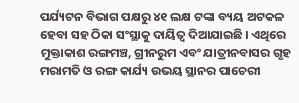ପର୍ଯ୍ୟଟନ ବିଭାଗ ପକ୍ଷରୁ ୪୧ ଲକ୍ଷ ଟଙ୍କା ବ୍ୟୟ ଅଟକଳ ହେବା ସହ ଠିକା ସଂସ୍ଥାକୁ ଦାୟିତ୍ୱ ଦିଆଯାଇଛି । ଏଥିରେ ମୁକ୍ତାକାଶ ରଙ୍ଗମଞ୍ଚ, ଗ୍ରୀନରୁମ ଏବଂ ଯାତ୍ରୀନବାସର ଗୃହ ମରାମତି ଓ ରଙ୍ଗ କାର୍ଯ୍ୟ ଉଭୟ ସ୍ଥାନର ପାଚେରୀ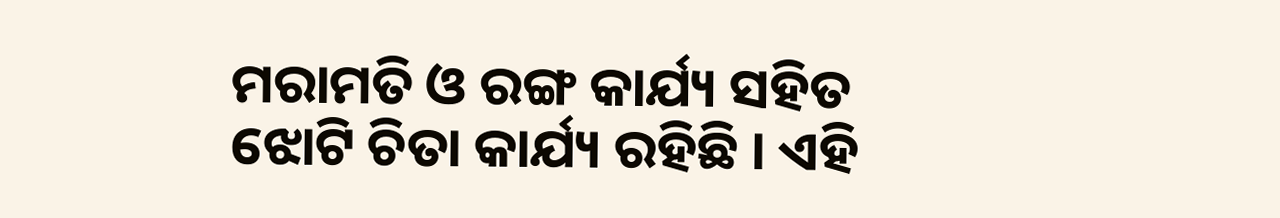ମରାମତି ଓ ରଙ୍ଗ କାର୍ଯ୍ୟ ସହିତ ଝୋଟି ଚିତା କାର୍ଯ୍ୟ ରହିଛି । ଏହି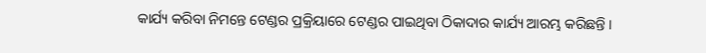କାର୍ଯ୍ୟ କରିବା ନିମନ୍ତେ ଟେଣ୍ଡର ପ୍ରକ୍ରିୟାରେ ଟେଣ୍ଡର ପାଇଥିବା ଠିକାଦାର କାର୍ଯ୍ୟ ଆରମ୍ଭ କରିଛନ୍ତି ।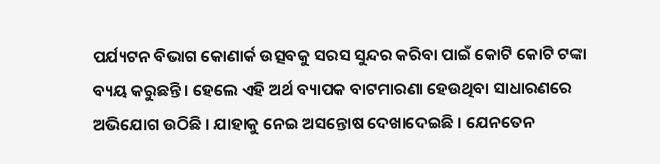ପର୍ଯ୍ୟଟନ ବିଭାଗ କୋଣାର୍କ ଉତ୍ସବକୁ ସରସ ସୁନ୍ଦର କରିବା ପାଇଁ କୋଟି କୋଟି ଟଙ୍କା ବ୍ୟୟ କରୁଛନ୍ତି । ହେଲେ ଏହି ଅର୍ଥ ବ୍ୟାପକ ବାଟମାରଣା ହେଉଥିବା ସାଧାରଣରେ ଅଭିଯୋଗ ଉଠିଛି । ଯାହାକୁ ନେଇ ଅସନ୍ତୋଷ ଦେଖାଦେଇଛି । ଯେନତେନ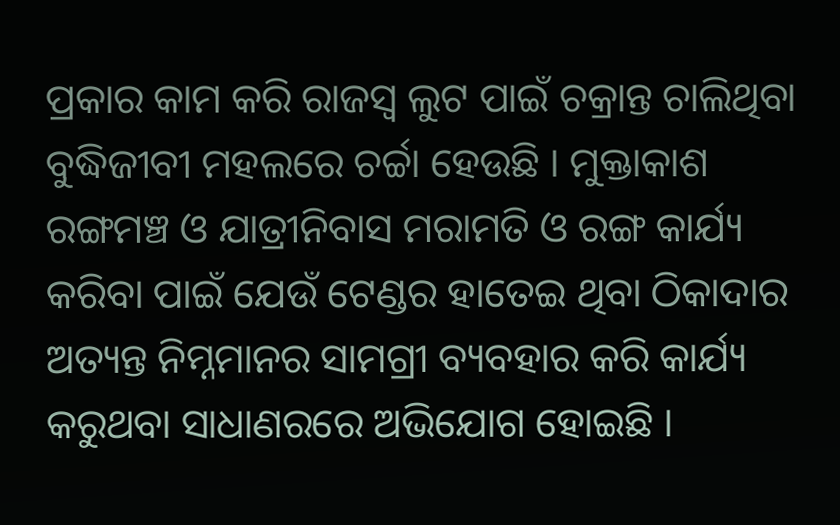ପ୍ରକାର କାମ କରି ରାଜସ୍ୱ ଲୁଟ ପାଇଁ ଚକ୍ରାନ୍ତ ଚାଲିଥିବା ବୁଦ୍ଧିଜୀବୀ ମହଲରେ ଚର୍ଚ୍ଚା ହେଉଛି । ମୁକ୍ତାକାଶ ରଙ୍ଗମଞ୍ଚ ଓ ଯାତ୍ରୀନିବାସ ମରାମତି ଓ ରଙ୍ଗ କାର୍ଯ୍ୟ କରିବା ପାଇଁ ଯେଉଁ ଟେଣ୍ଡର ହାତେଇ ଥିବା ଠିକାଦାର ଅତ୍ୟନ୍ତ ନିମ୍ନମାନର ସାମଗ୍ରୀ ବ୍ୟବହାର କରି କାର୍ଯ୍ୟ କରୁଥବା ସାଧାଣରରେ ଅଭିଯୋଗ ହୋଇଛି ।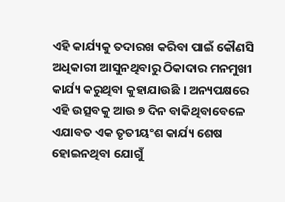ଏହି କାର୍ଯ୍ୟକୁ ତଦାରଖ କରିବା ପାଇଁ କୌଣସି ଅଧିକାରୀ ଆସୁନଥିବାରୁ ଠିକାଦାର ମନମୁଖୀ କାର୍ଯ୍ୟ କରୁଥିବା କୁହାଯାଉଛି । ଅନ୍ୟପକ୍ଷରେ ଏହି ଉତ୍ସବକୁ ଆଉ ୭ ଦିନ ବାକିଥିବାବେଳେ ଏଯାବତ ଏକ ତୃତୀୟଂଶ କାର୍ଯ୍ୟ ଶେଷ ହୋଇନଥିବା ଯୋଗୁଁ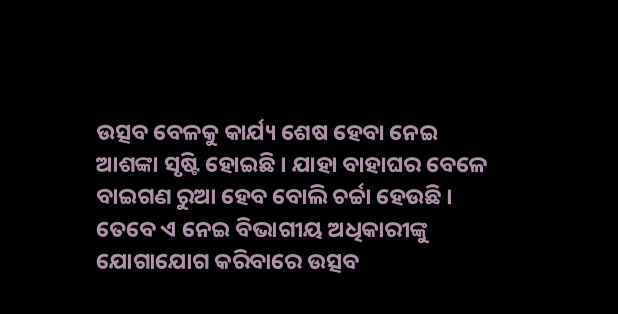ଉତ୍ସବ ବେଳକୁ କାର୍ଯ୍ୟ ଶେଷ ହେବା ନେଇ ଆଶଙ୍କା ସୃଷ୍ଟି ହୋଇଛି । ଯାହା ବାହାଘର ବେଳେ ବାଇଗଣ ରୁଆ ହେବ ବୋଲି ଚର୍ଚ୍ଚା ହେଉଛି । ତେବେ ଏ ନେଇ ବିଭାଗୀୟ ଅଧିକାରୀଙ୍କୁ ଯୋଗାଯୋଗ କରିବାରେ ଉତ୍ସବ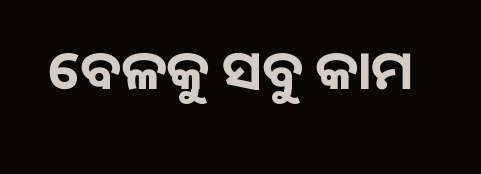ବେଳକୁ ସବୁ କାମ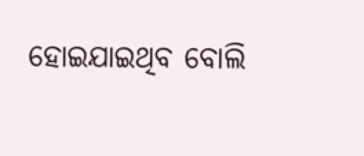ହୋଇଯାଇଥିବ ବୋଲି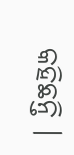କହିଛନ୍ତି ।